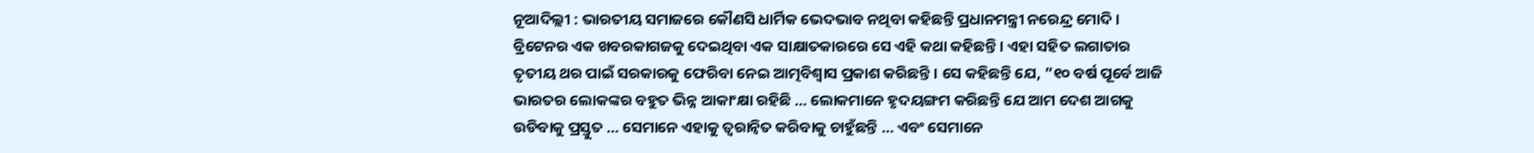ନୂଆଦିଲ୍ଲୀ : ଭାରତୀୟ ସମାଜରେ କୌଣସି ଧାର୍ମିକ ଭେଦଭାବ ନଥିବା କହିଛନ୍ତି ପ୍ରଧାନମନ୍ତ୍ରୀ ନରେନ୍ଦ୍ର ମୋଦି । ବ୍ରିଟେନର ଏକ ଖବରକାଗଜକୁ ଦେଇଥିବା ଏକ ସାକ୍ଷାତକାରରେ ସେ ଏହି କଥା କହିଛନ୍ତି । ଏହା ସହିତ ଲଗାତାର ତୃତୀୟ ଥର ପାଇଁ ସରକାରକୁ ଫେରିବା ନେଇ ଆତ୍ମବିଶ୍ୱାସ ପ୍ରକାଶ କରିଛନ୍ତି । ସେ କହିଛନ୍ତି ଯେ, ”୧୦ ବର୍ଷ ପୂର୍ବେ ଆଜି ଭାରତର ଲୋକଙ୍କର ବହୁତ ଭିନ୍ନ ଆକାଂକ୍ଷା ରହିଛି … ଲୋକମାନେ ହୃଦୟଙ୍ଗମ କରିଛନ୍ତି ଯେ ଆମ ଦେଶ ଆଗକୁ ଉଡିବାକୁ ପ୍ରସ୍ତୁତ … ସେମାନେ ଏହାକୁ ତ୍ୱରାନ୍ୱିତ କରିବାକୁ ଚାହୁଁଛନ୍ତି … ଏବଂ ସେମାନେ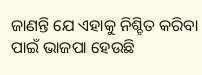ଜାଣନ୍ତି ଯେ ଏହାକୁ ନିଶ୍ଚିତ କରିବା ପାଇଁ ଭାଜପା ହେଉଛି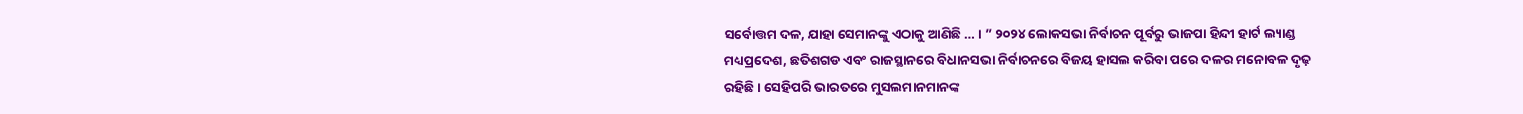ସର୍ବୋତ୍ତମ ଦଳ, ଯାହା ସେମାନଙ୍କୁ ଏଠାକୁ ଆଣିଛି … । ” ୨୦୨୪ ଲୋକସଭା ନିର୍ବାଚନ ପୂର୍ବରୁ ଭାଜପା ହିନ୍ଦୀ ହାର୍ଟ ଲ୍ୟାଣ୍ଡ ମଧ୍ୟପ୍ରଦେଶ, ଛତିଶଗଡ ଏବଂ ରାଜସ୍ଥାନରେ ବିଧାନସଭା ନିର୍ବାଚନରେ ବିଜୟ ହାସଲ କରିବା ପରେ ଦଳର ମନୋବଳ ଦୃଢ଼ ରହିଛି । ସେହିପରି ଭାରତରେ ମୁସଲମାନମାନଙ୍କ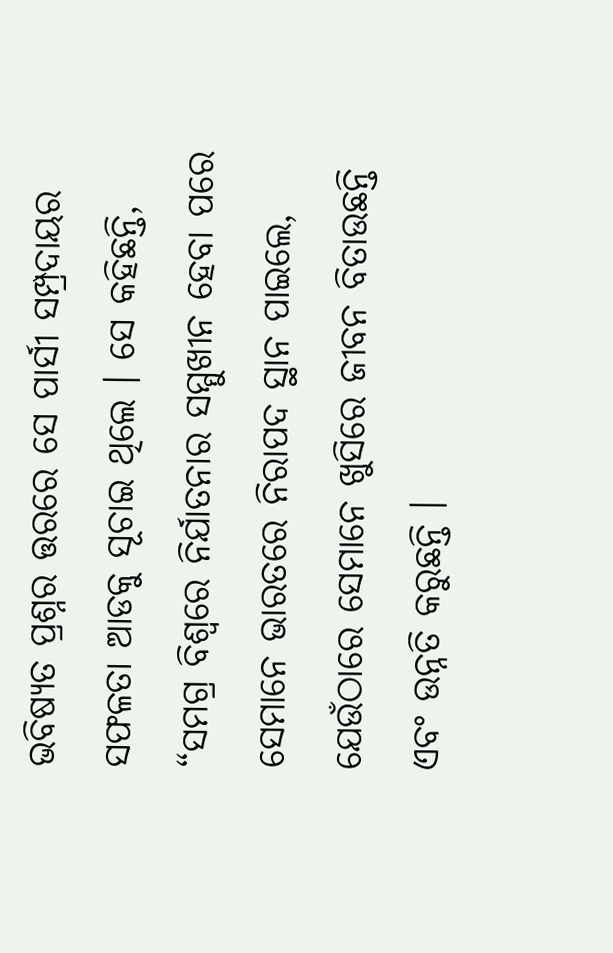ଭବିଷ୍ୟତ ପ୍ରଶ୍ନର ତ୍ତରରେ ସେ ପାର୍ସୀ ସମ୍ପ୍ରଦାୟର ସଫଳତା ଆଡକୁ ସୂଚାଇ ଥିଲେ । ସେ କହିଛନ୍ତି, “ସମଗ୍ର ବିଶ୍ୱରେ ନିର୍ଯାତନାର ସମ୍ମୁଖୀନ ହେବା ପରେ ସେମାନେ ଭାରତରେ ନିରାପଦ ସ୍ଥାନ ପାଇଲେ, ଯେଉଁଠାରେ ସେମାନେ ଖୁସିରେ ଜୀବନ ବିତାଉଛନ୍ତି ଏବଂ ଉନ୍ନତି କରୁଛନ୍ତି ।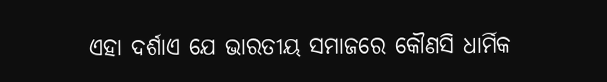ଏହା ଦର୍ଶାଏ ଯେ ଭାରତୀୟ ସମାଜରେ କୌଣସି ଧାର୍ମିକ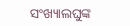ସଂଖ୍ୟାଲଘୁଙ୍କ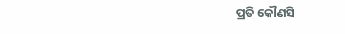ପ୍ରତି କୌଣସି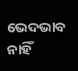ଭେଦଭାବ ନାହିଁ